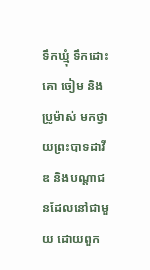ទឹកឃ្មុំ ទឹកដោះគោ ចៀម និងប្រូម៉ាស់ មកថ្វាយព្រះបាទដាវីឌ និងបណ្ដាជនដែលនៅជាមួយ ដោយពួក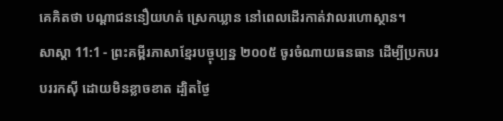គេគិតថា បណ្ដាជននឿយហត់ ស្រេកឃ្លាន នៅពេលដើរកាត់វាលរហោស្ថាន។
សាស្តា 11:1 - ព្រះគម្ពីរភាសាខ្មែរបច្ចុប្បន្ន ២០០៥ ចូរចំណាយធនធាន ដើម្បីប្រកបរបររកស៊ី ដោយមិនខ្លាចខាត ដ្បិតថ្ងៃ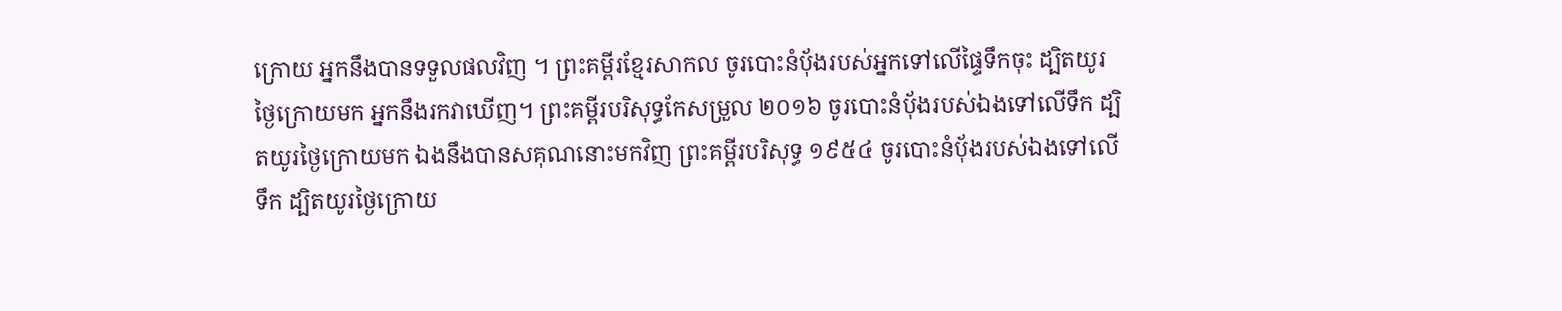ក្រោយ អ្នកនឹងបានទទួលផលវិញ ។ ព្រះគម្ពីរខ្មែរសាកល ចូរបោះនំប៉័ងរបស់អ្នកទៅលើផ្ទៃទឹកចុះ ដ្បិតយូរថ្ងៃក្រោយមក អ្នកនឹងរកវាឃើញ។ ព្រះគម្ពីរបរិសុទ្ធកែសម្រួល ២០១៦ ចូរបោះនំបុ័ងរបស់ឯងទៅលើទឹក ដ្បិតយូរថ្ងៃក្រោយមក ឯងនឹងបានសគុណនោះមកវិញ ព្រះគម្ពីរបរិសុទ្ធ ១៩៥៤ ចូរបោះនំបុ័ងរបស់ឯងទៅលើទឹក ដ្បិតយូរថ្ងៃក្រោយ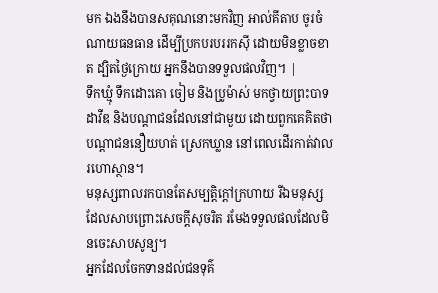មក ឯងនឹងបានសគុណនោះមកវិញ អាល់គីតាប ចូរចំណាយធនធាន ដើម្បីប្រកបរបររកស៊ី ដោយមិនខ្លាចខាត ដ្បិតថ្ងៃក្រោយ អ្នកនឹងបានទទួលផលវិញ។ |
ទឹកឃ្មុំ ទឹកដោះគោ ចៀម និងប្រូម៉ាស់ មកថ្វាយព្រះបាទដាវីឌ និងបណ្ដាជនដែលនៅជាមួយ ដោយពួកគេគិតថា បណ្ដាជននឿយហត់ ស្រេកឃ្លាន នៅពេលដើរកាត់វាលរហោស្ថាន។
មនុស្សពាលរកបានតែសម្បត្តិក្ដៅក្រហាយ រីឯមនុស្សដែលសាបព្រោះសេចក្ដីសុចរិត រមែងទទួលផលដែលមិនចេះសាបសូន្យ។
អ្នកដែលចែកទានដល់ជនទុគ៌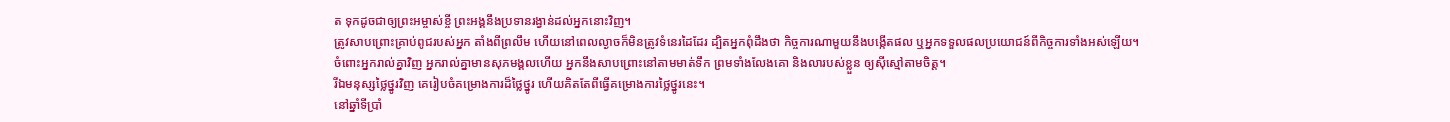ត ទុកដូចជាឲ្យព្រះអម្ចាស់ខ្ចី ព្រះអង្គនឹងប្រទានរង្វាន់ដល់អ្នកនោះវិញ។
ត្រូវសាបព្រោះគ្រាប់ពូជរបស់អ្នក តាំងពីព្រលឹម ហើយនៅពេលល្ងាចក៏មិនត្រូវទំនេរដៃដែរ ដ្បិតអ្នកពុំដឹងថា កិច្ចការណាមួយនឹងបង្កើតផល ឬអ្នកទទួលផលប្រយោជន៍ពីកិច្ចការទាំងអស់ឡើយ។
ចំពោះអ្នករាល់គ្នាវិញ អ្នករាល់គ្នាមានសុភមង្គលហើយ អ្នកនឹងសាបព្រោះនៅតាមមាត់ទឹក ព្រមទាំងលែងគោ និងលារបស់ខ្លួន ឲ្យស៊ីស្មៅតាមចិត្ត។
រីឯមនុស្សថ្លៃថ្នូរវិញ គេរៀបចំគម្រោងការដ៏ថ្លៃថ្នូរ ហើយគិតតែពីធ្វើគម្រោងការថ្លៃថ្នូរនេះ។
នៅឆ្នាំទីប្រាំ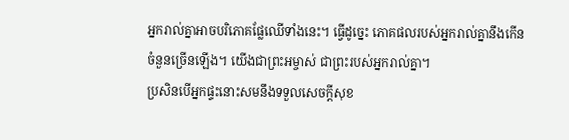អ្នករាល់គ្នាអាចបរិភោគផ្លែឈើទាំងនេះ។ ធ្វើដូច្នេះ ភោគផលរបស់អ្នករាល់គ្នានឹងកើនចំនួនច្រើនឡើង។ យើងជាព្រះអម្ចាស់ ជាព្រះរបស់អ្នករាល់គ្នា។
ប្រសិនបើអ្នកផ្ទះនោះសមនឹងទទួលសេចក្ដីសុខ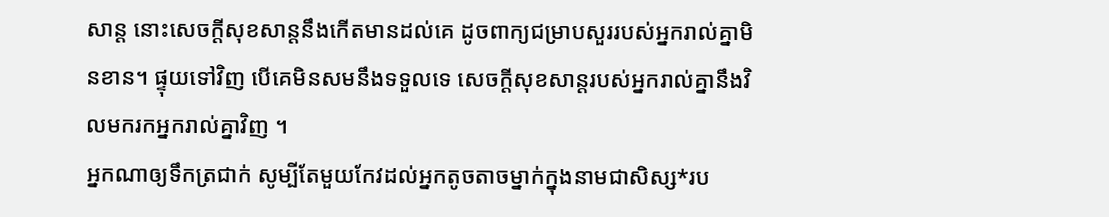សាន្ត នោះសេចក្ដីសុខសាន្តនឹងកើតមានដល់គេ ដូចពាក្យជម្រាបសួររបស់អ្នករាល់គ្នាមិនខាន។ ផ្ទុយទៅវិញ បើគេមិនសមនឹងទទួលទេ សេចក្ដីសុខសាន្តរបស់អ្នករាល់គ្នានឹងវិលមករកអ្នករាល់គ្នាវិញ ។
អ្នកណាឲ្យទឹកត្រជាក់ សូម្បីតែមួយកែវដល់អ្នកតូចតាចម្នាក់ក្នុងនាមជាសិស្ស*រប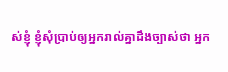ស់ខ្ញុំ ខ្ញុំសុំប្រាប់ឲ្យអ្នករាល់គ្នាដឹងច្បាស់ថា អ្នក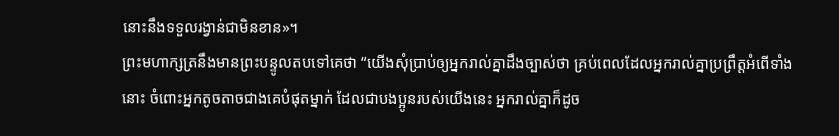នោះនឹងទទួលរង្វាន់ជាមិនខាន»។
ព្រះមហាក្សត្រនឹងមានព្រះបន្ទូលតបទៅគេថា “យើងសុំប្រាប់ឲ្យអ្នករាល់គ្នាដឹងច្បាស់ថា គ្រប់ពេលដែលអ្នករាល់គ្នាប្រព្រឹត្តអំពើទាំងនោះ ចំពោះអ្នកតូចតាចជាងគេបំផុតម្នាក់ ដែលជាបងប្អូនរបស់យើងនេះ អ្នករាល់គ្នាក៏ដូច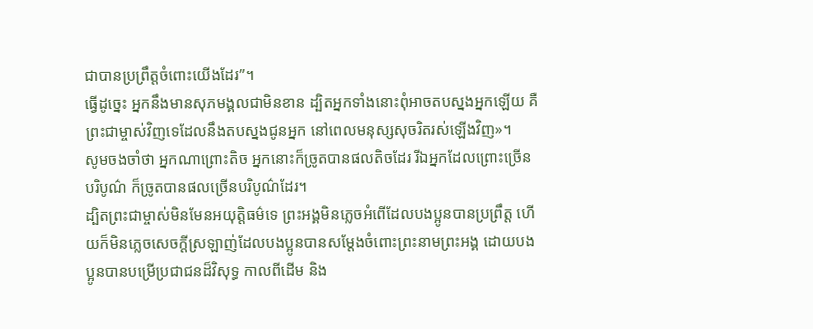ជាបានប្រព្រឹត្តចំពោះយើងដែរ”។
ធ្វើដូច្នេះ អ្នកនឹងមានសុភមង្គលជាមិនខាន ដ្បិតអ្នកទាំងនោះពុំអាចតបស្នងអ្នកឡើយ គឺព្រះជាម្ចាស់វិញទេដែលនឹងតបស្នងជូនអ្នក នៅពេលមនុស្សសុចរិតរស់ឡើងវិញ»។
សូមចងចាំថា អ្នកណាព្រោះតិច អ្នកនោះក៏ច្រូតបានផលតិចដែរ រីឯអ្នកដែលព្រោះច្រើនបរិបូណ៌ ក៏ច្រូតបានផលច្រើនបរិបូណ៌ដែរ។
ដ្បិតព្រះជាម្ចាស់មិនមែនអយុត្ដិធម៌ទេ ព្រះអង្គមិនភ្លេចអំពើដែលបងប្អូនបានប្រព្រឹត្ត ហើយក៏មិនភ្លេចសេចក្ដីស្រឡាញ់ដែលបងប្អូនបានសម្តែងចំពោះព្រះនាមព្រះអង្គ ដោយបងប្អូនបានបម្រើប្រជាជនដ៏វិសុទ្ធ កាលពីដើម និង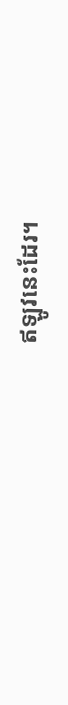ឥឡូវនេះដែរ។